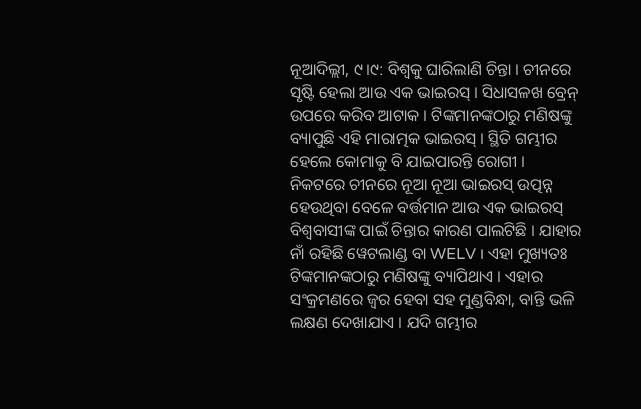ନୂଆଦିଲ୍ଲୀ, ୯।୯: ବିଶ୍ୱକୁ ଘାରିଲାଣି ଚିନ୍ତା । ଚୀନରେ ସୃଷ୍ଟି ହେଲା ଆଉ ଏକ ଭାଇରସ୍ । ସିଧାସଳଖ ବ୍ରେନ୍ ଉପରେ କରିବ ଆଟାକ । ଟିଙ୍କମାନଙ୍କଠାରୁ ମଣିଷଙ୍କୁ ବ୍ୟାପୁଛି ଏହି ମାରାତ୍ମକ ଭାଇରସ୍ । ସ୍ଥିତି ଗମ୍ଭୀର ହେଲେ କୋମାକୁ ବି ଯାଇପାରନ୍ତି ରୋଗୀ । ନିକଟରେ ଚୀନରେ ନୂଆ ନୂଆ ଭାଇରସ୍ ଉତ୍ପନ୍ନ ହେଉଥିବା ବେଳେ ବର୍ତ୍ତମାନ ଆଉ ଏକ ଭାଇରସ୍ ବିଶ୍ୱବାସୀଙ୍କ ପାଇଁ ଚିନ୍ତାର କାରଣ ପାଲଟିଛି । ଯାହାର ନାଁ ରହିଛି ୱେଟଲାଣ୍ଡ ବା WELV । ଏହା ମୁଖ୍ୟତଃ ଟିଙ୍କମାନଙ୍କଠାରୁ ମଣିଷଙ୍କୁ ବ୍ୟାପିଥାଏ । ଏହାର ସଂକ୍ରମଣରେ ଜ୍ୱର ହେବା ସହ ମୁଣ୍ଡବିନ୍ଧା, ବାନ୍ତି ଭଳି ଲକ୍ଷଣ ଦେଖାଯାଏ । ଯଦି ଗମ୍ଭୀର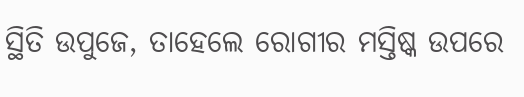ସ୍ଥିତି ଉପୁଜେ, ତାହେଲେ ରୋଗୀର ମସ୍ତିଷ୍କ ଉପରେ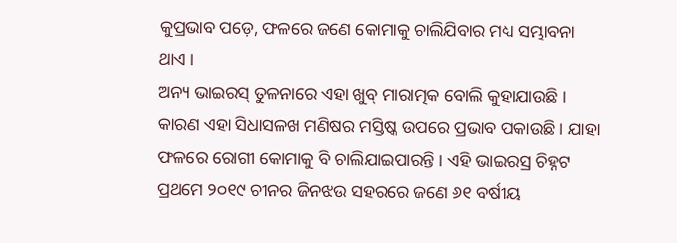କୁପ୍ରଭାବ ପଡ଼େ, ଫଳରେ ଜଣେ କୋମାକୁ ଚାଲିଯିବାର ମଧ୍ୟ ସମ୍ଭାବନା ଥାଏ ।
ଅନ୍ୟ ଭାଇରସ୍ ତୁଳନାରେ ଏହା ଖୁବ୍ ମାରାତ୍ମକ ବୋଲି କୁହାଯାଉଛି । କାରଣ ଏହା ସିଧାସଳଖ ମଣିଷର ମସ୍ତିଷ୍କ ଉପରେ ପ୍ରଭାବ ପକାଉଛି । ଯାହା ଫଳରେ ରୋଗୀ କୋମାକୁ ବି ଚାଲିଯାଇପାରନ୍ତି । ଏହି ଭାଇରସ୍ର ଚିହ୍ନଟ ପ୍ରଥମେ ୨୦୧୯ ଚୀନର ଜିନଝଉ ସହରରେ ଜଣେ ୬୧ ବର୍ଷୀୟ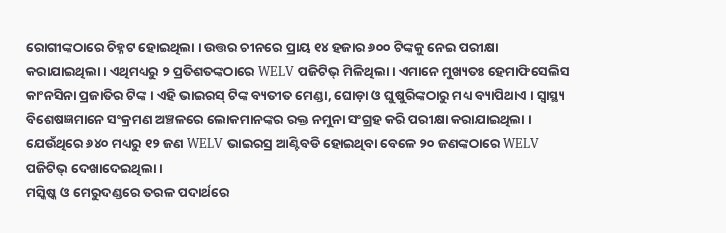ରୋଗୀଙ୍କଠାରେ ଚିହ୍ନଟ ହୋଇଥିଲା । ଉତ୍ତର ଚୀନରେ ପ୍ରାୟ ୧୪ ହଜାର ୬୦୦ ଟିଙ୍କକୁ ନେଇ ପରୀକ୍ଷା କରାଯାଇଥିଲା । ଏଥିମଧ୍ୟରୁ ୨ ପ୍ରତିଶତଙ୍କଠାରେ WELV ପଜିଟିଭ୍ ମିଳିଥିଲା । ଏମାନେ ମୁଖ୍ୟତଃ ହେମାଫିସେଲିସ କାଂନସିନା ପ୍ରଜାତିର ଟିଙ୍କ । ଏହି ଭାଇରସ୍ ଟିଙ୍କ ବ୍ୟତୀତ ମେଣ୍ଡା, ଘୋଡ଼ା ଓ ଘୁଷୁରିଙ୍କଠାରୁ ମଧ୍ୟ ବ୍ୟାପିଥାଏ । ସ୍ୱାସ୍ଥ୍ୟ ବିଶେଷଜ୍ଞମାନେ ସଂକ୍ରମଣ ଅଞ୍ଚଳରେ ଲୋକମାନଙ୍କର ରକ୍ତ ନମୁନା ସଂଗ୍ରହ କରି ପରୀକ୍ଷା କରାଯାଇଥିଲା । ଯେଉଁଥିରେ ୬୪୦ ମଧ୍ୟରୁ ୧୨ ଜଣ WELV ଭାଇରସ୍ର ଆଣ୍ଟିବଡି ହୋଇଥିବା ବେଳେ ୨୦ ଜଣଙ୍କଠାରେ WELV ପଜିଟିଭ୍ ଦେଖାଦେଇଥିଲା ।
ମସ୍କିଷ୍କ ଓ ମେରୁଦଣ୍ଡରେ ତରଳ ପଦାର୍ଥରେ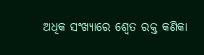ଅଧିକ ସଂଖ୍ୟାରେ ଶ୍ୱେତ ରକ୍ତ କଣିକା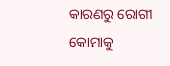କାରଣରୁ ରୋଗୀ କୋମାକୁ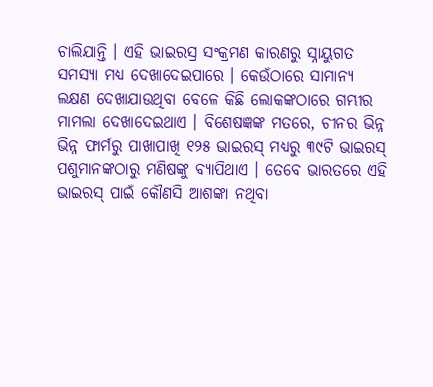ଚାଲିଯାନ୍ତି । ଏହି ଭାଇରସ୍ର ସଂକ୍ରମଣ କାରଣରୁ ସ୍ନାୟୁଗତ ସମସ୍ୟା ମଧ୍ୟ ଦେଖାଦେଇପାରେ । କେଉଁଠାରେ ସାମାନ୍ୟ ଲକ୍ଷଣ ଦେଖାଯାଉଥିବା ବେଳେ କିଛି ଲୋକଙ୍କଠାରେ ଗମ୍ଭୀର ମାମଲା ଦେଖାଦେଇଥାଏ । ବିଶେଷଜ୍ଞଙ୍କ ମତରେ, ଚୀନର ଭିନ୍ନ ଭିନ୍ନ ଫାର୍ମରୁ ପାଖାପାଖି ୧୨୫ ଭାଇରସ୍ ମଧ୍ୟରୁ ୩୯ଟି ଭାଇରସ୍ ପଶୁମାନଙ୍କଠାରୁ ମଣିଷଙ୍କୁ ବ୍ୟାପିଥାଏ । ତେବେ ଭାରତରେ ଏହି ଭାଇରସ୍ ପାଇଁ କୌଣସି ଆଶଙ୍କା ନଥିବା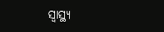ସ୍ୱାସ୍ଥ୍ୟ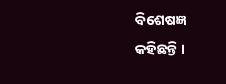ବିଶେଷଜ୍ଞ କହିଛନ୍ତି ।